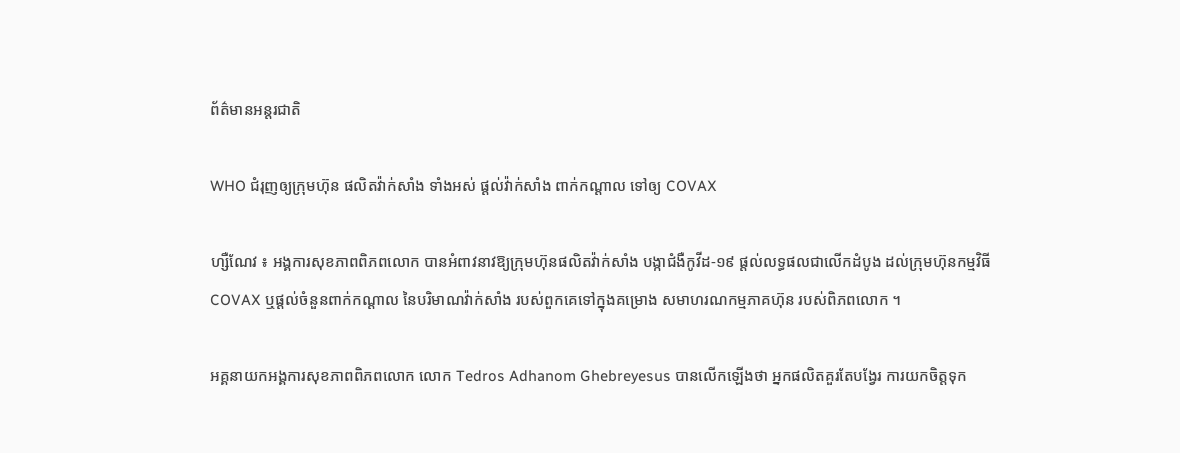ព័ត៌មានអន្តរជាតិ

WHO ជំរុញឲ្យក្រុមហ៊ុន ផលិតវ៉ាក់សាំង ទាំងអស់ ផ្ដល់វ៉ាក់សាំង ពាក់កណ្ដាល ទៅឲ្យ COVAX

ហ្សឺណែវ ៖ អង្គការសុខភាពពិភពលោក បានអំពាវនាវឱ្យក្រុមហ៊ុនផលិតវ៉ាក់សាំង បង្កាជំងឺកូវីដ-១៩ ផ្តល់លទ្ធផលជាលើកដំបូង ដល់ក្រុមហ៊ុនកម្មវិធី COVAX ឬផ្តល់ចំនួនពាក់កណ្តាល នៃបរិមាណវ៉ាក់សាំង របស់ពួកគេទៅក្នុងគម្រោង សមាហរណកម្មភាគហ៊ុន របស់ពិភពលោក ។

អគ្គនាយកអង្គការសុខភាពពិភពលោក លោក Tedros Adhanom Ghebreyesus បានលើកឡើងថា អ្នកផលិតគួរតែបង្វែរ ការយកចិត្តទុក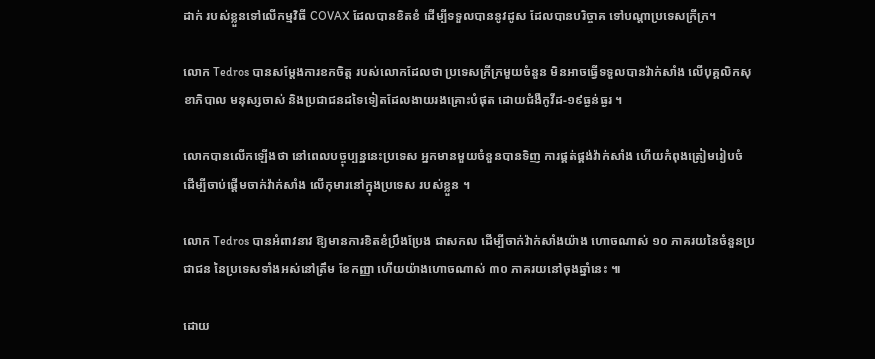ដាក់ របស់ខ្លួនទៅលើកម្មវិធី COVAX ដែលបានខិតខំ ដើម្បីទទួលបាននូវដូស ដែលបានបរិច្ចាគ ទៅបណ្ដាប្រទេសក្រីក្រ។

លោក Tedros បានសម្តែងការខកចិត្ត របស់លោកដែលថា ប្រទេសក្រីក្រមួយចំនួន មិនអាចធ្វើទទួលបានវ៉ាក់សាំង លើបុគ្គលិកសុខាភិបាល មនុស្សចាស់ និងប្រជាជនដទៃទៀតដែលងាយរងគ្រោះបំផុត ដោយជំងឺកូវីដ-១៩ធ្ងន់ធ្ងរ ។

លោកបានលើកឡើងថា នៅពេលបច្ចុប្បន្ននេះប្រទេស អ្នកមានមួយចំនួនបានទិញ ការផ្គត់ផ្គង់វ៉ាក់សាំង ហើយកំពុងត្រៀមរៀបចំ ដើម្បីចាប់ផ្តើមចាក់វ៉ាក់សាំង លើកុមារនៅក្នុងប្រទេស របស់ខ្លួន ។

លោក Tedros បានអំពាវនាវ ឱ្យមានការខិតខំប្រឹងប្រែង ជាសកល ដើម្បីចាក់វ៉ាក់សាំងយ៉ាង ហោចណាស់ ១០ ភាគរយនៃចំនួនប្រជាជន នៃប្រទេសទាំងអស់នៅត្រឹម ខែកញ្ញា ហើយយ៉ាងហោចណាស់ ៣០ ភាគរយនៅចុងឆ្នាំនេះ ៕

ដោយ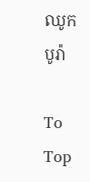ឈូក បូរ៉ា

To Top